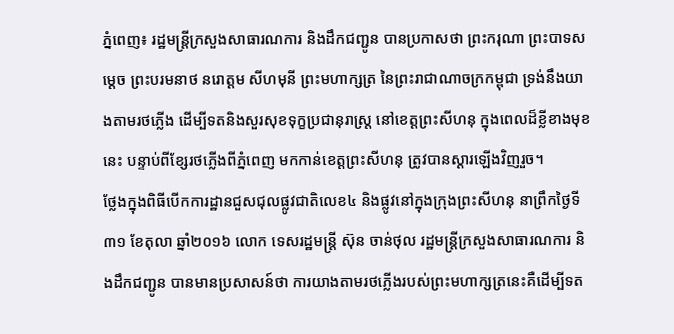ភ្នំពេញ៖ រដ្ឋមន្រ្តីក្រសួងសាធារណការ និងដឹកជញ្ជូន បានប្រកាសថា ព្រះករុណា ព្រះបាទសម្ដេច ព្រះបរមនាថ នរោត្តម សីហមុនី ព្រះមហាក្សត្រ នៃព្រះរាជាណាចក្រកម្ពុជា ទ្រង់នឹងយាងតាមរថភ្លើង ដើម្បីទតនិងសួរសុខទុក្ខប្រជានុរាស្រ្ត នៅខេត្តព្រះសីហនុ ក្នុងពេលដ៏ខ្លីខាងមុខនេះ បន្ទាប់ពីខ្សែរថភ្លើងពីភ្នំពេញ មកកាន់ខេត្តព្រះសីហនុ ត្រូវបានស្តារឡើងវិញរួច។
ថ្លែងក្នុងពិធីបើកការដ្ឋានជួសជុលផ្លូវជាតិលេខ៤ និងផ្លូវនៅក្នុងក្រុងព្រះសីហនុ នាព្រឹកថ្ងៃទី៣១ ខែតុលា ឆ្នាំ២០១៦ លោក ទេសរដ្ឋមន្រ្តី ស៊ុន ចាន់ថុល រដ្ឋមន្រ្តីក្រសួងសាធារណការ និងដឹកជញ្ជូន បានមានប្រសាសន៍ថា ការយាងតាមរថភ្លើងរបស់ព្រះមហាក្សត្រនេះគឺដើម្បីទត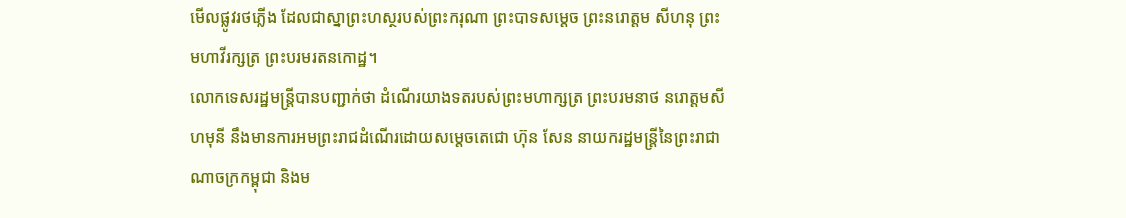មើលផ្លូវរថភ្លើង ដែលជាស្នាព្រះហស្ថរបស់ព្រះករុណា ព្រះបាទសម្តេច ព្រះនរោត្តម សីហនុ ព្រះមហាវីរក្សត្រ ព្រះបរមរតនកោដ្ឋ។
លោកទេសរដ្ឋមន្រ្តីបានបញ្ជាក់ថា ដំណើរយាងទតរបស់ព្រះមហាក្សត្រ ព្រះបរមនាថ នរោត្តមសីហមុនី នឹងមានការអមព្រះរាជដំណើរដោយសម្តេចតេជោ ហ៊ុន សែន នាយករដ្ឋមន្រ្តីនៃព្រះរាជាណាចក្រកម្ពុជា និងម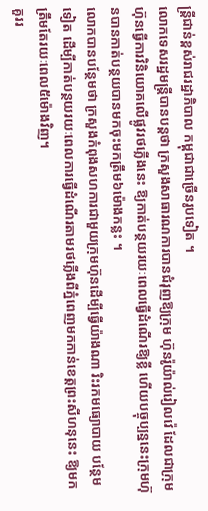ន្រ្តីជាន់ខ្ពស់រាជរដ្ឋាភិបាល កម្ពុជាជាច្រើនរូបទៀត ។
លោកទេសរដ្ឋមន្រ្តីបានបន្តថា ក្រសួងសាធារណការបានជំរុញឱ្យក្រុម ហ៊ុនរ៉ូយ៉ាល់រៀលវ៉េ ដែលជាក្រុមហ៊ុនធ្វើការវិនិយោគលើផ្លូវរថភ្លើងនេះ ឱ្យកាត់បន្ថយរយៈពេលធ្វើដំណើរឱ្យខ្លី ហើយបច្ចុប្បន្ននេះក្រុមហ៊ុនបានកាត់បន្ថយបានមកចុះមកត្រឹម៦ម៉ោងកន្លះ ។
លោកបានបន្ថែមថា ក្រសួងកំពុងសហការជាមួយក្រុមហ៊ុនដើម្បីធ្វើយ៉ាងណា រិះរកមធ្យោបាយ បន្ថែមទៀត ដើម្បីកាត់បន្ថយរយៈពេលការធ្វើដំណើរតាមរថភ្លើងពីភ្នំពេញមកកាន់ខេត្តព្រះសីហនុនេះ ឱ្យមកត្រឹមតែរយៈពេល៥ម៉ោងវិញ។
គួររ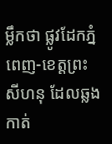ម្លឹកថា ផ្លូវដែកភ្នំពេញ-ខេត្តព្រះសីហនុ ដែលឆ្លងកាត់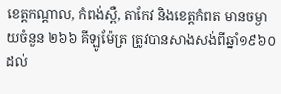ខេត្តកណ្តាល, កំពង់ស្ពឺ, តាកែវ និងខេត្តកំពត មានចម្ងាយចំនួន ២៦៦ គីឡូម៉ែត្រ ត្រូវបានសាងសង់ពីឆ្នាំ១៩៦០ ដល់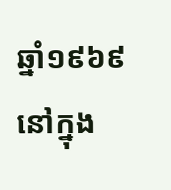ឆ្នាំ១៩៦៩ នៅក្នុង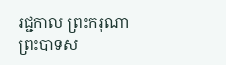រជ្ជកាល ព្រះករុណា ព្រះបាទស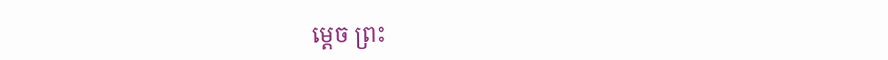ម្តេច ព្រះ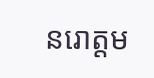នរោត្តម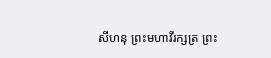សីហនុ ព្រះមហាវីរក្សត្រ ព្រះ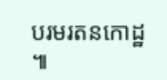បរមរតនកោដ្ឋ ៕